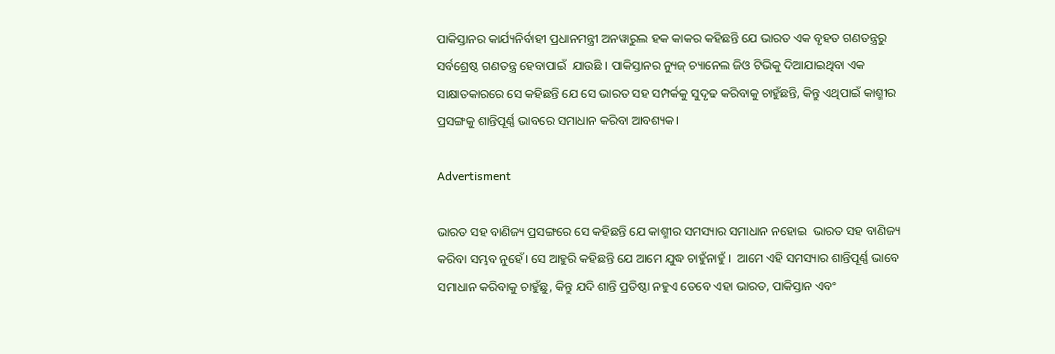ପାକିସ୍ତାନର କାର୍ଯ୍ୟନିର୍ବାହୀ ପ୍ରଧାନମନ୍ତ୍ରୀ ଅନୱାରୁଲ ହକ କାକର କହିଛନ୍ତି ଯେ ଭାରତ ଏକ ବୃହତ ଗଣତନ୍ତ୍ରରୁ ସର୍ବଶ୍ରେଷ୍ଠ ଗଣତନ୍ତ୍ର ହେବାପାଇଁ  ଯାଉଛି । ପାକିସ୍ତାନର ନ୍ୟୁଜ୍ ଚ୍ୟାନେଲ ଜିଓ ଟିଭିକୁ ଦିଆଯାଇଥିବା ଏକ ସାକ୍ଷାତକାରରେ ସେ କହିଛନ୍ତି ଯେ ସେ ଭାରତ ସହ ସମ୍ପର୍କକୁ ସୁଦୃଢ କରିବାକୁ ଚାହୁଁଛନ୍ତି, କିନ୍ତୁ ଏଥିପାଇଁ କାଶ୍ମୀର ପ୍ରସଙ୍ଗକୁ ଶାନ୍ତିପୂର୍ଣ୍ଣ ଭାବରେ ସମାଧାନ କରିବା ଆବଶ୍ୟକ।

Advertisment

ଭାରତ ସହ ବାଣିଜ୍ୟ ପ୍ରସଙ୍ଗରେ ସେ କହିଛନ୍ତି ଯେ କାଶ୍ମୀର ସମସ୍ୟାର ସମାଧାନ ନହୋଇ  ଭାରତ ସହ ବାଣିଜ୍ୟ କରିବା ସମ୍ଭବ ନୁହେଁ। ସେ ଆହୁରି କହିଛନ୍ତି ଯେ ଆମେ ଯୁଦ୍ଧ ଚାହୁଁନାହୁଁ ।  ଆମେ ଏହି ସମସ୍ୟାର ଶାନ୍ତିପୂର୍ଣ୍ଣ ଭାବେ ସମାଧାନ କରିବାକୁ ଚାହୁଁଛୁ, କିନ୍ତୁ ଯଦି ଶାନ୍ତି ପ୍ରତିଷ୍ଠା ନହୁଏ ତେବେ ଏହା ଭାରତ, ପାକିସ୍ତାନ ଏବଂ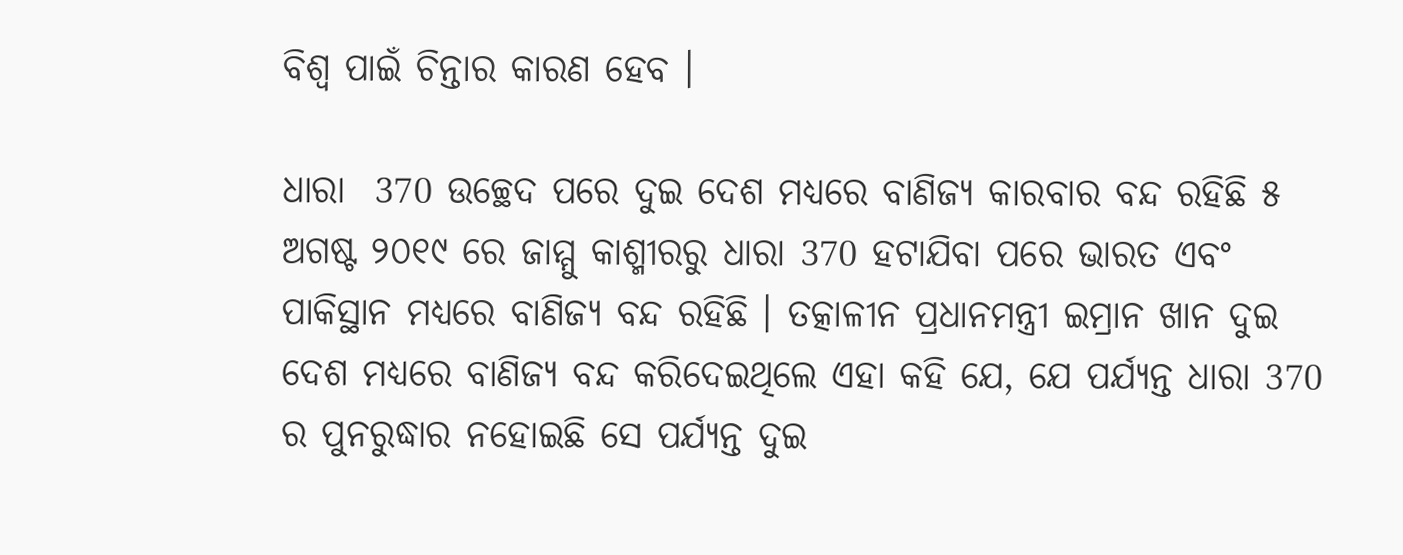ବିଶ୍ୱ ପାଇଁ ଚିନ୍ତାର କାରଣ ହେବ ।

ଧାରା  370 ଉଚ୍ଛେଦ ପରେ ଦୁଇ ଦେଶ ମଧ୍ୟରେ ବାଣିଜ୍ୟ କାରବାର ବନ୍ଦ ରହିଛି ୫ ଅଗଷ୍ଟ ୨୦୧୯ ରେ ଜାମ୍ମୁ କାଶ୍ମୀରରୁ ଧାରା 370 ହଟାଯିବା ପରେ ଭାରତ ଏବଂ ପାକିସ୍ଥାନ ମଧ୍ୟରେ ବାଣିଜ୍ୟ ବନ୍ଦ ରହିଛି । ତତ୍କାଳୀନ ପ୍ରଧାନମନ୍ତ୍ରୀ ଇମ୍ରାନ ଖାନ ଦୁଇ ଦେଶ ମଧ୍ୟରେ ବାଣିଜ୍ୟ ବନ୍ଦ କରିଦେଇଥିଲେ ଏହା କହି ଯେ, ଯେ ପର୍ଯ୍ୟନ୍ତ ଧାରା 370 ର ପୁନରୁଦ୍ଧାର ନହୋଇଛି ସେ ପର୍ଯ୍ୟନ୍ତ ଦୁଇ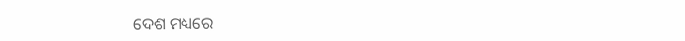ଦେଶ ମଧ୍ୟରେ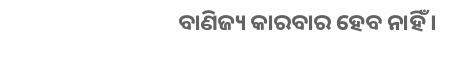ବାଣିଜ୍ୟ କାରବାର ହେବ ନାହିଁ ।